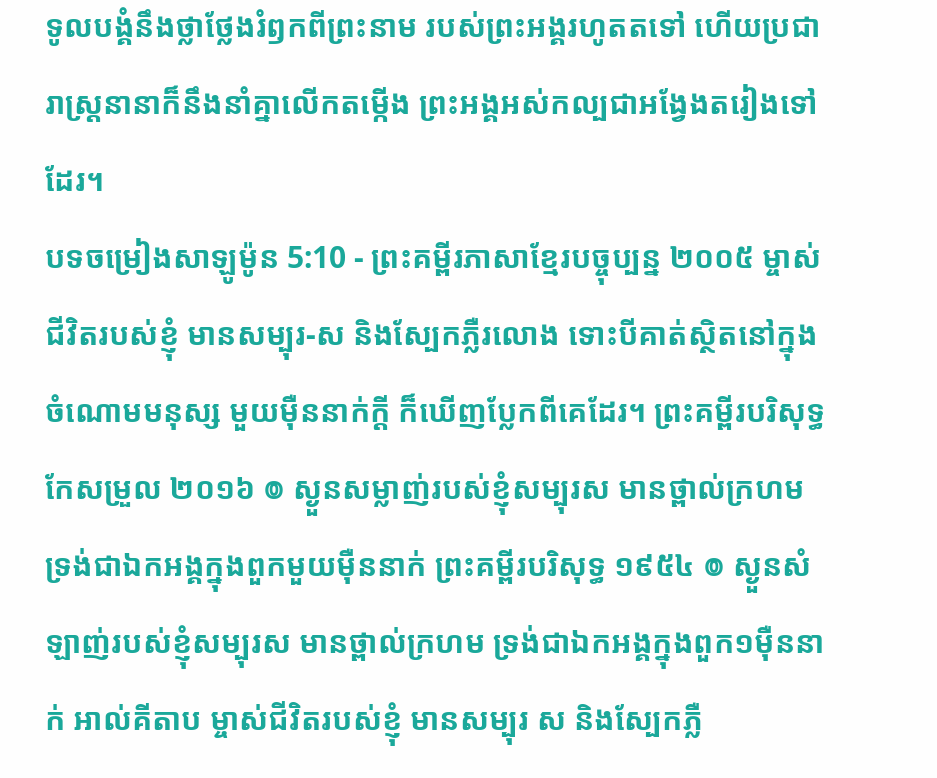ទូលបង្គំនឹងថ្លាថ្លែងរំឭកពីព្រះនាម របស់ព្រះអង្គរហូតតទៅ ហើយប្រជារាស្ត្រនានាក៏នឹងនាំគ្នាលើកតម្កើង ព្រះអង្គអស់កល្បជាអង្វែងតរៀងទៅដែរ។
បទចម្រៀងសាឡូម៉ូន 5:10 - ព្រះគម្ពីរភាសាខ្មែរបច្ចុប្បន្ន ២០០៥ ម្ចាស់ជីវិតរបស់ខ្ញុំ មានសម្បុរ-ស និងស្បែកភ្លឺរលោង ទោះបីគាត់ស្ថិតនៅក្នុងចំណោមមនុស្ស មួយម៉ឺននាក់ក្ដី ក៏ឃើញប្លែកពីគេដែរ។ ព្រះគម្ពីរបរិសុទ្ធកែសម្រួល ២០១៦ ៙ ស្ងួនសម្លាញ់របស់ខ្ញុំសម្បុរស មានថ្ពាល់ក្រហម ទ្រង់ជាឯកអង្គក្នុងពួកមួយម៉ឺននាក់ ព្រះគម្ពីរបរិសុទ្ធ ១៩៥៤ ៙ ស្ងួនសំឡាញ់របស់ខ្ញុំសម្បុរស មានថ្ពាល់ក្រហម ទ្រង់ជាឯកអង្គក្នុងពួក១ម៉ឺននាក់ អាល់គីតាប ម្ចាស់ជីវិតរបស់ខ្ញុំ មានសម្បុរ ស និងស្បែកភ្លឺ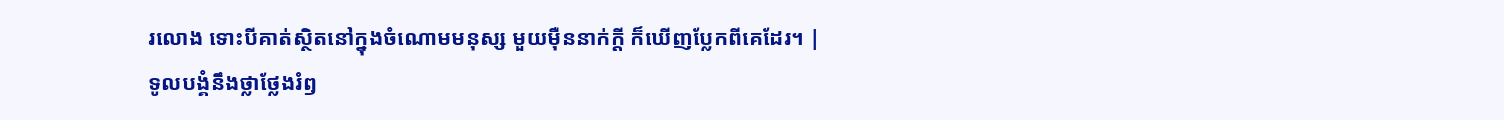រលោង ទោះបីគាត់ស្ថិតនៅក្នុងចំណោមមនុស្ស មួយម៉ឺននាក់ក្ដី ក៏ឃើញប្លែកពីគេដែរ។ |
ទូលបង្គំនឹងថ្លាថ្លែងរំឭ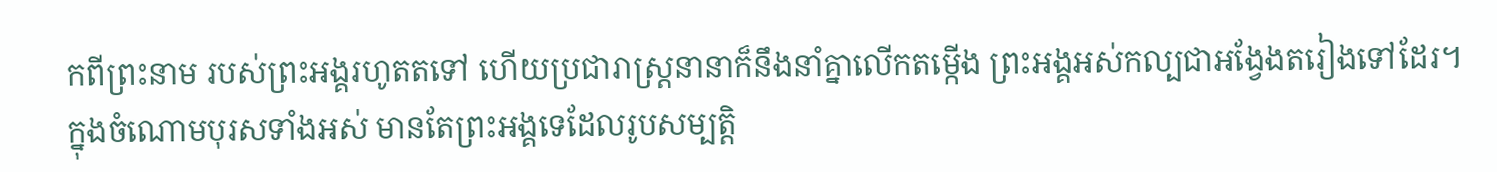កពីព្រះនាម របស់ព្រះអង្គរហូតតទៅ ហើយប្រជារាស្ត្រនានាក៏នឹងនាំគ្នាលើកតម្កើង ព្រះអង្គអស់កល្បជាអង្វែងតរៀងទៅដែរ។
ក្នុងចំណោមបុរសទាំងអស់ មានតែព្រះអង្គទេដែលរូបសម្បត្តិ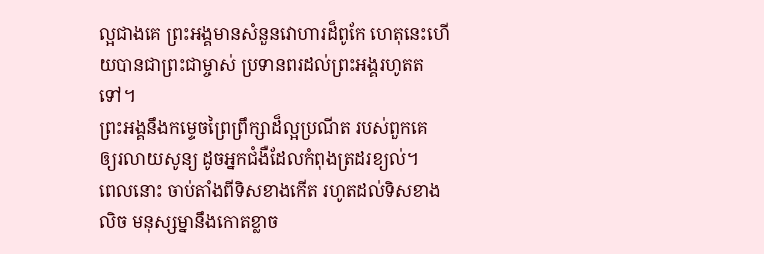ល្អជាងគេ ព្រះអង្គមានសំនួនវោហារដ៏ពូកែ ហេតុនេះហើយបានជាព្រះជាម្ចាស់ ប្រទានពរដល់ព្រះអង្គរហូតតទៅ។
ព្រះអង្គនឹងកម្ទេចព្រៃព្រឹក្សាដ៏ល្អប្រណីត របស់ពួកគេ ឲ្យរលាយសូន្យ ដូចអ្នកជំងឺដែលកំពុងត្រដរខ្យល់។
ពេលនោះ ចាប់តាំងពីទិសខាងកើត រហូតដល់ទិសខាងលិច មនុស្សម្នានឹងកោតខ្លាច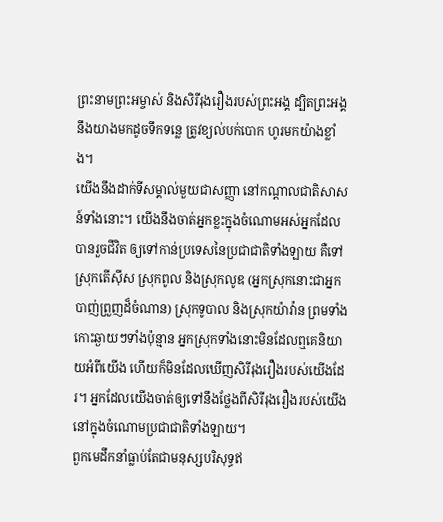ព្រះនាមព្រះអម្ចាស់ និងសិរីរុងរឿងរបស់ព្រះអង្គ ដ្បិតព្រះអង្គនឹងយាងមកដូចទឹកទន្លេ ត្រូវខ្យល់បក់បោក ហូរមកយ៉ាងខ្លាំង។
យើងនឹងដាក់ទីសម្គាល់មួយជាសញ្ញា នៅកណ្ដាលជាតិសាសន៍ទាំងនោះ។ យើងនឹងចាត់អ្នកខ្លះក្នុងចំណោមអស់អ្នកដែលបានរួចជីវិត ឲ្យទៅកាន់ប្រទេសនៃប្រជាជាតិទាំងឡាយ គឺទៅស្រុកតើស៊ីស ស្រុកពូល និងស្រុកលូឌ (អ្នកស្រុកនោះជាអ្នកបាញ់ព្រួញដ៏ចំណាន) ស្រុកទូបាល និងស្រុកយ៉ាវ៉ាន ព្រមទាំងកោះឆ្ងាយៗទាំងប៉ុន្មាន អ្នកស្រុកទាំងនោះមិនដែលឮគេនិយាយអំពីយើង ហើយក៏មិនដែលឃើញសិរីរុងរឿងរបស់យើងដែរ។ អ្នកដែលយើងចាត់ឲ្យទៅនឹងថ្លែងពីសិរីរុងរឿងរបស់យើង នៅក្នុងចំណោមប្រជាជាតិទាំងឡាយ។
ពួកមេដឹកនាំធ្លាប់តែជាមនុស្សបរិសុទ្ធឥ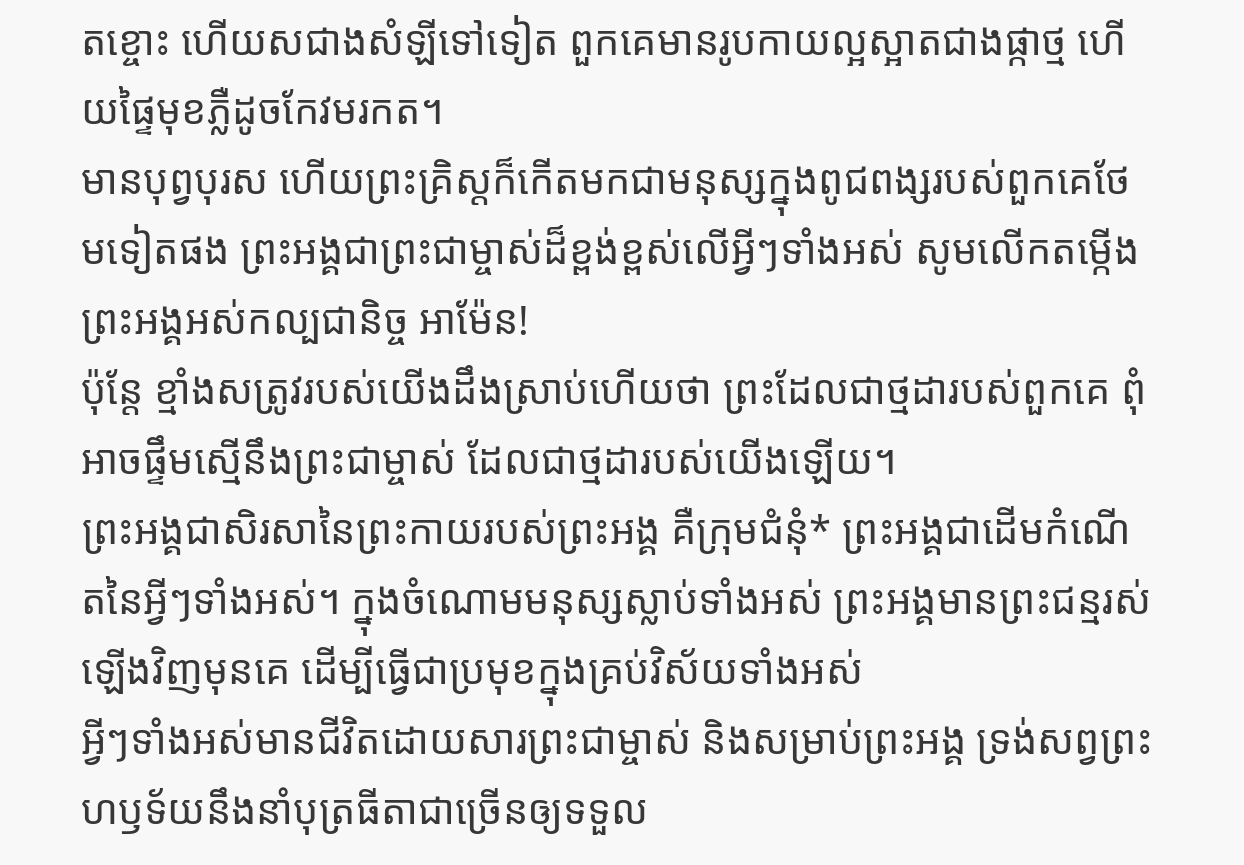តខ្ចោះ ហើយសជាងសំឡីទៅទៀត ពួកគេមានរូបកាយល្អស្អាតជាងផ្កាថ្ម ហើយផ្ទៃមុខភ្លឺដូចកែវមរកត។
មានបុព្វបុរស ហើយព្រះគ្រិស្តក៏កើតមកជាមនុស្សក្នុងពូជពង្សរបស់ពួកគេថែមទៀតផង ព្រះអង្គជាព្រះជាម្ចាស់ដ៏ខ្ពង់ខ្ពស់លើអ្វីៗទាំងអស់ សូមលើកតម្កើងព្រះអង្គអស់កល្បជានិច្ច អាម៉ែន!
ប៉ុន្តែ ខ្មាំងសត្រូវរបស់យើងដឹងស្រាប់ហើយថា ព្រះដែលជាថ្មដារបស់ពួកគេ ពុំអាចផ្ទឹមស្មើនឹងព្រះជាម្ចាស់ ដែលជាថ្មដារបស់យើងឡើយ។
ព្រះអង្គជាសិរសានៃព្រះកាយរបស់ព្រះអង្គ គឺក្រុមជំនុំ* ព្រះអង្គជាដើមកំណើតនៃអ្វីៗទាំងអស់។ ក្នុងចំណោមមនុស្សស្លាប់ទាំងអស់ ព្រះអង្គមានព្រះជន្មរស់ឡើងវិញមុនគេ ដើម្បីធ្វើជាប្រមុខក្នុងគ្រប់វិស័យទាំងអស់
អ្វីៗទាំងអស់មានជីវិតដោយសារព្រះជាម្ចាស់ និងសម្រាប់ព្រះអង្គ ទ្រង់សព្វព្រះហឫទ័យនឹងនាំបុត្រធីតាជាច្រើនឲ្យទទួល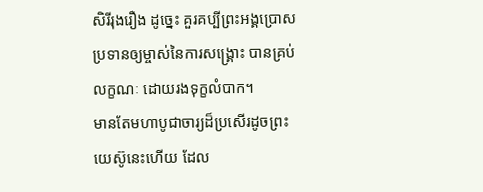សិរីរុងរឿង ដូច្នេះ គួរគប្បីព្រះអង្គប្រោសប្រទានឲ្យម្ចាស់នៃការសង្គ្រោះ បានគ្រប់លក្ខណៈ ដោយរងទុក្ខលំបាក។
មានតែមហាបូជាចារ្យដ៏ប្រសើរដូចព្រះយេស៊ូនេះហើយ ដែល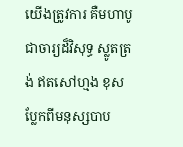យើងត្រូវការ គឺមហាបូជាចារ្យដ៏វិសុទ្ធ ស្លូតត្រង់ ឥតសៅហ្មង ខុសប្លែកពីមនុស្សបាប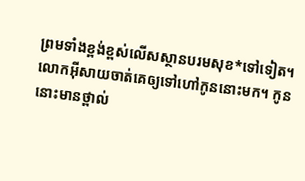ព្រមទាំងខ្ពង់ខ្ពស់លើសស្ថានបរមសុខ*ទៅទៀត។
លោកអ៊ីសាយចាត់គេឲ្យទៅហៅកូននោះមក។ កូននោះមានថ្ពាល់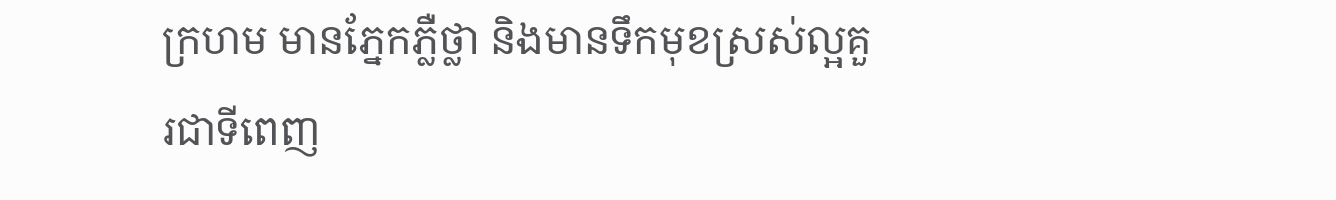ក្រហម មានភ្នែកភ្លឺថ្លា និងមានទឹកមុខស្រស់ល្អគួរជាទីពេញ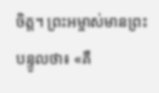ចិត្ត។ ព្រះអម្ចាស់មានព្រះបន្ទូលថា៖ «គឺ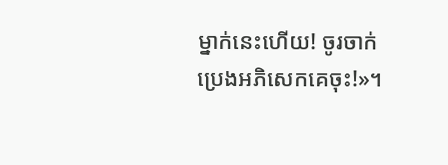ម្នាក់នេះហើយ! ចូរចាក់ប្រេងអភិសេកគេចុះ!»។